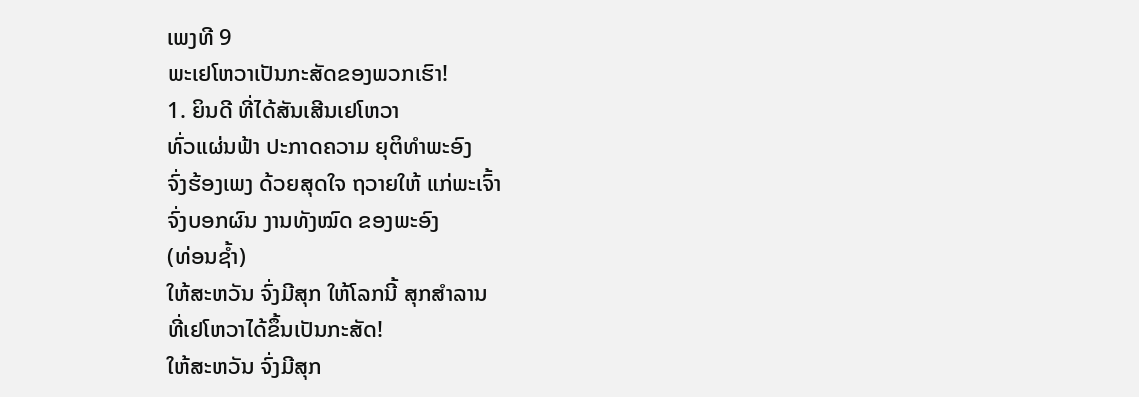ເພງທີ 9
ພະເຢໂຫວາເປັນກະສັດຂອງພວກເຮົາ!
1. ຍິນດີ ທີ່ໄດ້ສັນເສີນເຢໂຫວາ
ທົ່ວແຜ່ນຟ້າ ປະກາດຄວາມ ຍຸຕິທຳພະອົງ
ຈົ່ງຮ້ອງເພງ ດ້ວຍສຸດໃຈ ຖວາຍໃຫ້ ແກ່ພະເຈົ້າ
ຈົ່ງບອກຜົນ ງານທັງໝົດ ຂອງພະອົງ
(ທ່ອນຊ້ຳ)
ໃຫ້ສະຫວັນ ຈົ່ງມີສຸກ ໃຫ້ໂລກນີ້ ສຸກສຳລານ
ທີ່ເຢໂຫວາໄດ້ຂຶ້ນເປັນກະສັດ!
ໃຫ້ສະຫວັນ ຈົ່ງມີສຸກ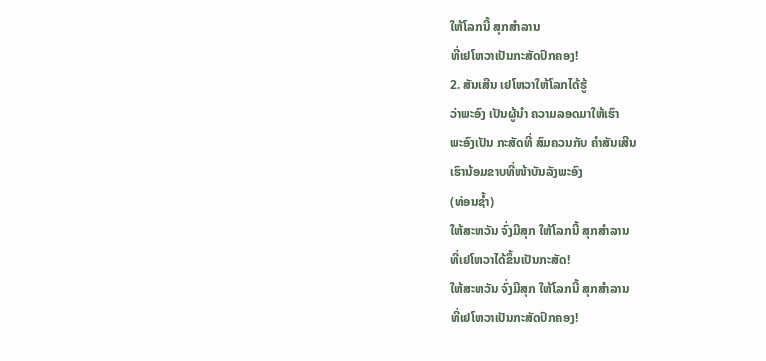ໃຫ້ໂລກນີ້ ສຸກສຳລານ
ທີ່ເຢໂຫວາເປັນກະສັດປົກຄອງ!
2. ສັນເສີນ ເຢໂຫວາໃຫ້ໂລກໄດ້ຮູ້
ວ່າພະອົງ ເປັນຜູ້ນຳ ຄວາມລອດມາໃຫ້ເຮົາ
ພະອົງເປັນ ກະສັດທີ່ ສົມຄວນກັບ ຄຳສັນເສີນ
ເຮົານ້ອມຂາບທີ່ໜ້າບັນລັງພະອົງ
(ທ່ອນຊ້ຳ)
ໃຫ້ສະຫວັນ ຈົ່ງມີສຸກ ໃຫ້ໂລກນີ້ ສຸກສຳລານ
ທີ່ເຢໂຫວາໄດ້ຂຶ້ນເປັນກະສັດ!
ໃຫ້ສະຫວັນ ຈົ່ງມີສຸກ ໃຫ້ໂລກນີ້ ສຸກສຳລານ
ທີ່ເຢໂຫວາເປັນກະສັດປົກຄອງ!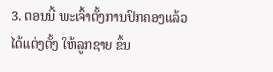3. ຕອນນີ້ ພະເຈົ້າຕັ້ງການປົກຄອງແລ້ວ
ໄດ້ແຕ່ງຕັ້ງ ໃຫ້ລູກຊາຍ ຂຶ້ນ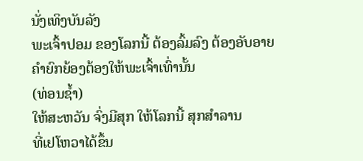ນັ່ງເທິງບັນລັງ
ພະເຈົ້າປອມ ຂອງໂລກນີ້ ຕ້ອງລົ້ມລົງ ຕ້ອງອັບອາຍ
ຄຳຍົກຍ້ອງຕ້ອງໃຫ້ພະເຈົ້າເທົ່ານັ້ນ
(ທ່ອນຊ້ຳ)
ໃຫ້ສະຫວັນ ຈົ່ງມີສຸກ ໃຫ້ໂລກນີ້ ສຸກສຳລານ
ທີ່ເຢໂຫວາໄດ້ຂຶ້ນ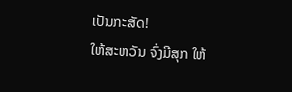ເປັນກະສັດ!
ໃຫ້ສະຫວັນ ຈົ່ງມີສຸກ ໃຫ້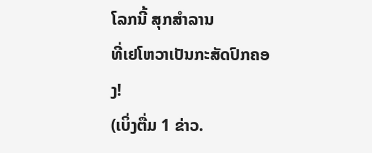ໂລກນີ້ ສຸກສຳລານ
ທີ່ເຢໂຫວາເປັນກະສັດປົກຄອງ!
(ເບິ່ງຕື່ມ 1 ຂ່າວ.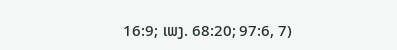16:9; ເພງ. 68:20; 97:6, 7)